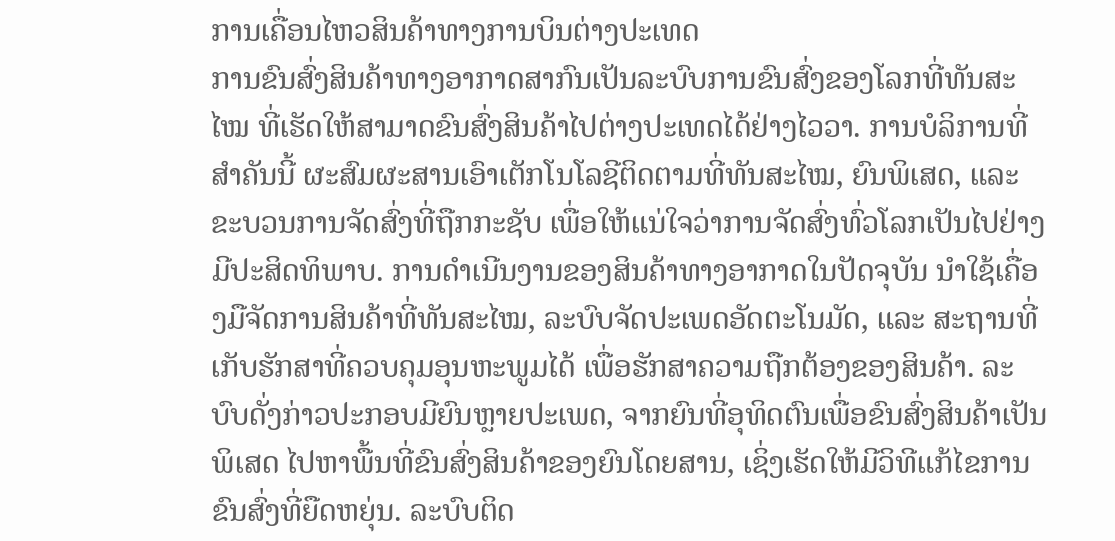ການເຄື່ອນໄຫວສິນຄ້າທາງການບິນຕ່າງປະເທດ
ການຂົນສົ່ງສິນຄ້າທາງອາກາດສາກົນເປັນລະບົບການຂົນສົ່ງຂອງໂລກທີ່ທັນສະໄໝ ທີ່ເຮັດໃຫ້ສາມາດຂົນສົ່ງສິນຄ້າໄປຕ່າງປະເທດໄດ້ຢ່າງໄວວາ. ການບໍລິການທີ່ສໍາຄັນນີ້ ຜະສົມຜະສານເອົາເຕັກໂນໂລຊີຕິດຕາມທີ່ທັນສະໄໝ, ຍົນພິເສດ, ແລະ ຂະບວນການຈັດສົ່ງທີ່ຖືກກະຊັບ ເພື່ອໃຫ້ແນ່ໃຈວ່າການຈັດສົ່ງທົ່ວໂລກເປັນໄປຢ່າງມີປະສິດທິພາບ. ການດໍາເນີນງານຂອງສິນຄ້າທາງອາກາດໃນປັດຈຸບັນ ນໍາໃຊ້ເຄື່ອງມືຈັດການສິນຄ້າທີ່ທັນສະໄໝ, ລະບົບຈັດປະເພດອັດຕະໂນມັດ, ແລະ ສະຖານທີ່ເກັບຮັກສາທີ່ຄວບຄຸມອຸນຫະພູມໄດ້ ເພື່ອຮັກສາຄວາມຖືກຕ້ອງຂອງສິນຄ້າ. ລະບົບດັ່ງກ່າວປະກອບມີຍົນຫຼາຍປະເພດ, ຈາກຍົນທີ່ອຸທິດຕົນເພື່ອຂົນສົ່ງສິນຄ້າເປັນພິເສດ ໄປຫາພື້ນທີ່ຂົນສົ່ງສິນຄ້າຂອງຍົນໂດຍສານ, ເຊິ່ງເຮັດໃຫ້ມີວິທີແກ້ໄຂການຂົນສົ່ງທີ່ຍືດຫຍຸ່ນ. ລະບົບຕິດ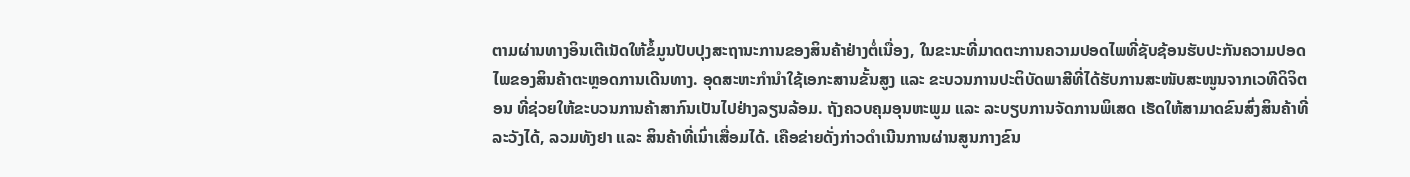ຕາມຜ່ານທາງອິນເຕີເນັດໃຫ້ຂໍ້ມູນປັບປຸງສະຖານະການຂອງສິນຄ້າຢ່າງຕໍ່ເນື່ອງ, ໃນຂະນະທີ່ມາດຕະການຄວາມປອດໄພທີ່ຊັບຊ້ອນຮັບປະກັນຄວາມປອດໄພຂອງສິນຄ້າຕະຫຼອດການເດີນທາງ. ອຸດສະຫະກໍານໍາໃຊ້ເອກະສານຂັ້ນສູງ ແລະ ຂະບວນການປະຕິບັດພາສີທີ່ໄດ້ຮັບການສະໜັບສະໜູນຈາກເວທີດິຈິຕອນ ທີ່ຊ່ວຍໃຫ້ຂະບວນການຄ້າສາກົນເປັນໄປຢ່າງລຽນລ້ອມ. ຖັງຄວບຄຸມອຸນຫະພູມ ແລະ ລະບຽບການຈັດການພິເສດ ເຮັດໃຫ້ສາມາດຂົນສົ່ງສິນຄ້າທີ່ລະວັງໄດ້, ລວມທັງຢາ ແລະ ສິນຄ້າທີ່ເນົ່າເສື່ອມໄດ້. ເຄືອຂ່າຍດັ່ງກ່າວດໍາເນີນການຜ່ານສູນກາງຂົນ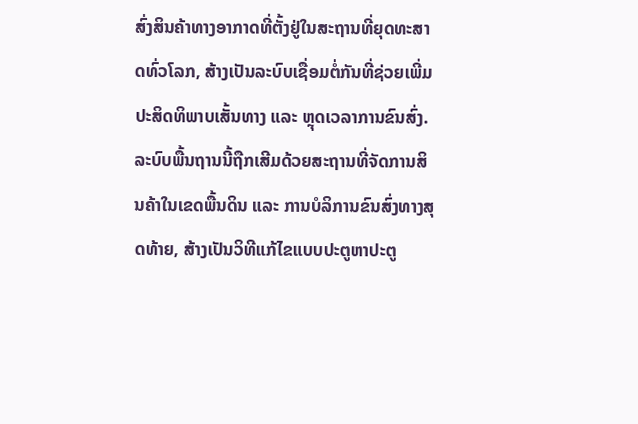ສົ່ງສິນຄ້າທາງອາກາດທີ່ຕັ້ງຢູ່ໃນສະຖານທີ່ຍຸດທະສາດທົ່ວໂລກ, ສ້າງເປັນລະບົບເຊື່ອມຕໍ່ກັນທີ່ຊ່ວຍເພີ່ມປະສິດທິພາບເສັ້ນທາງ ແລະ ຫຼຸດເວລາການຂົນສົ່ງ. ລະບົບພື້ນຖານນີ້ຖືກເສີມດ້ວຍສະຖານທີ່ຈັດການສິນຄ້າໃນເຂດພື້ນດິນ ແລະ ການບໍລິການຂົນສົ່ງທາງສຸດທ້າຍ, ສ້າງເປັນວິທີແກ້ໄຂແບບປະຕູຫາປະຕູ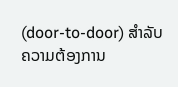(door-to-door) ສໍາລັບຄວາມຕ້ອງການ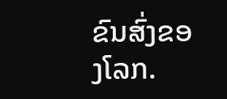ຂົນສົ່ງຂອງໂລກ.